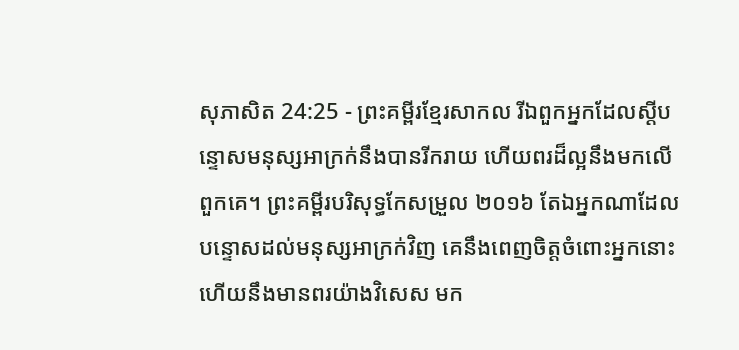សុភាសិត 24:25 - ព្រះគម្ពីរខ្មែរសាកល រីឯពួកអ្នកដែលស្ដីបន្ទោសមនុស្សអាក្រក់នឹងបានរីករាយ ហើយពរដ៏ល្អនឹងមកលើពួកគេ។ ព្រះគម្ពីរបរិសុទ្ធកែសម្រួល ២០១៦ តែឯអ្នកណាដែលបន្ទោសដល់មនុស្សអាក្រក់វិញ គេនឹងពេញចិត្តចំពោះអ្នកនោះ ហើយនឹងមានពរយ៉ាងវិសេស មក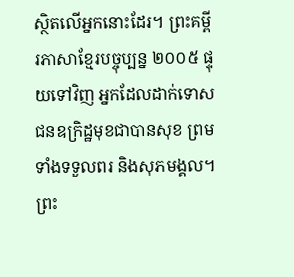ស្ថិតលើអ្នកនោះដែរ។ ព្រះគម្ពីរភាសាខ្មែរបច្ចុប្បន្ន ២០០៥ ផ្ទុយទៅវិញ អ្នកដែលដាក់ទោសជនឧក្រិដ្ឋមុខជាបានសុខ ព្រមទាំងទទួលពរ និងសុភមង្គល។ ព្រះ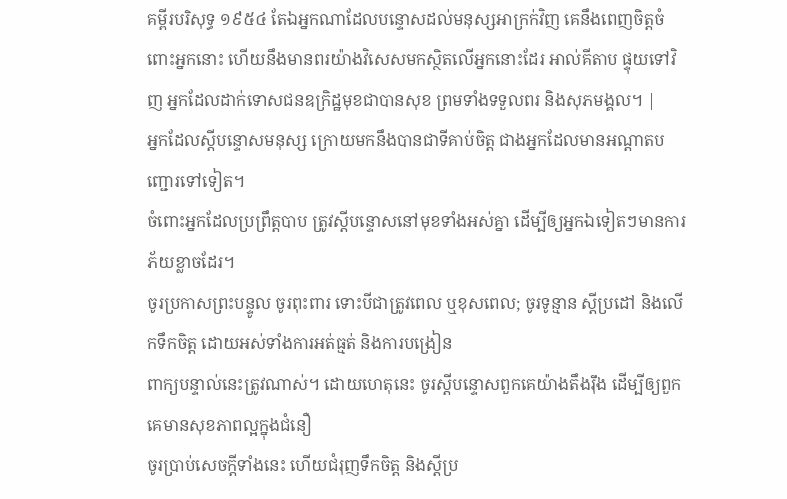គម្ពីរបរិសុទ្ធ ១៩៥៤ តែឯអ្នកណាដែលបន្ទោសដល់មនុស្សអាក្រក់វិញ គេនឹងពេញចិត្តចំពោះអ្នកនោះ ហើយនឹងមានពរយ៉ាងវិសេសមកស្ថិតលើអ្នកនោះដែរ អាល់គីតាប ផ្ទុយទៅវិញ អ្នកដែលដាក់ទោសជនឧក្រិដ្ឋមុខជាបានសុខ ព្រមទាំងទទួលពរ និងសុភមង្គល។ |
អ្នកដែលស្ដីបន្ទោសមនុស្ស ក្រោយមកនឹងបានជាទីគាប់ចិត្ត ជាងអ្នកដែលមានអណ្ដាតបញ្ជោរទៅទៀត។
ចំពោះអ្នកដែលប្រព្រឹត្តបាប ត្រូវស្ដីបន្ទោសនៅមុខទាំងអស់គ្នា ដើម្បីឲ្យអ្នកឯទៀតៗមានការភ័យខ្លាចដែរ។
ចូរប្រកាសព្រះបន្ទូល ចូរពុះពារ ទោះបីជាត្រូវពេល ឬខុសពេល; ចូរទូន្មាន ស្ដីប្រដៅ និងលើកទឹកចិត្ត ដោយអស់ទាំងការអត់ធ្មត់ និងការបង្រៀន
ពាក្យបន្ទាល់នេះត្រូវណាស់។ ដោយហេតុនេះ ចូរស្ដីបន្ទោសពួកគេយ៉ាងតឹងរ៉ឹង ដើម្បីឲ្យពួកគេមានសុខភាពល្អក្នុងជំនឿ
ចូរប្រាប់សេចក្ដីទាំងនេះ ហើយជំរុញទឹកចិត្ត និងស្ដីប្រ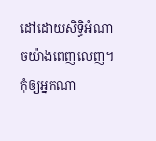ដៅដោយសិទ្ធិអំណាចយ៉ាងពេញលេញ។ កុំឲ្យអ្នកណា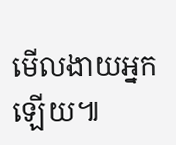មើលងាយអ្នកឡើយ៕